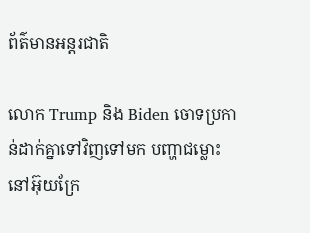ព័ត៌មានអន្តរជាតិ

លោក Trump និង Biden ចោទប្រកាន់ដាក់គ្នាទៅវិញទៅមក បញ្ហាជម្លោះនៅអ៊ុយក្រែ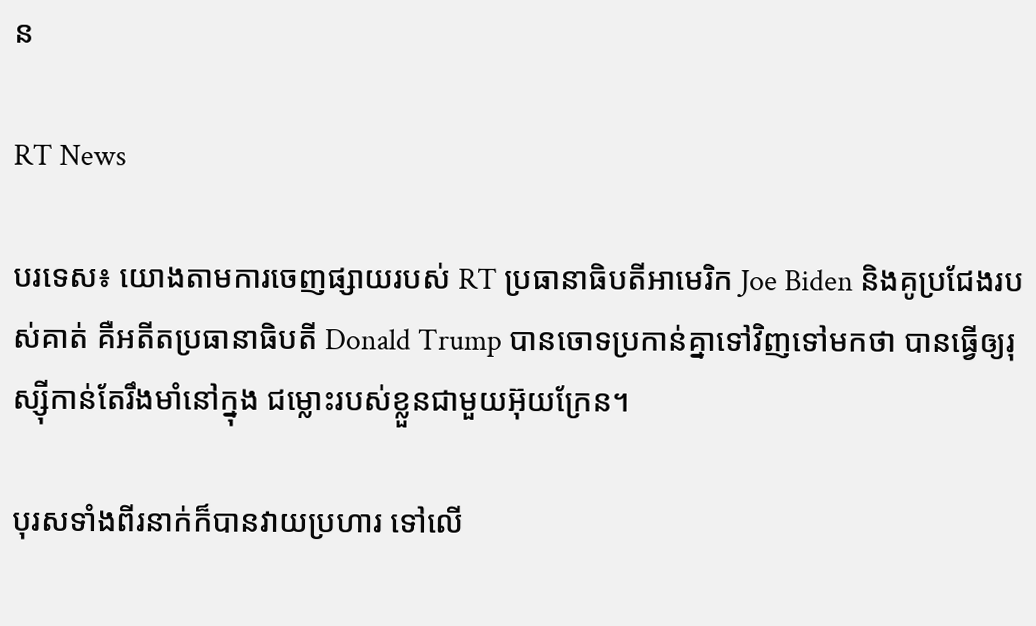ន

RT News

បរទេស៖ យោងតាមការចេញផ្សាយរបស់ RT ប្រធានាធិបតីអាមេរិក Joe Biden និងគូប្រជែងរបស់គាត់ គឺអតីតប្រធានាធិបតី Donald Trump បានចោទប្រកាន់គ្នាទៅវិញទៅមកថា បានធ្វើឲ្យរុស្ស៊ីកាន់តែរឹងមាំនៅក្នុង ជម្លោះរបស់ខ្លួនជាមួយអ៊ុយក្រែន។

បុរសទាំងពីរនាក់ក៏បានវាយប្រហារ ទៅលើ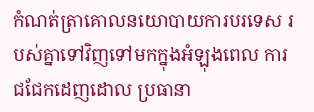កំណត់ត្រាគោលនយោបាយការបរទេស របស់គ្នាទៅវិញទៅមកក្នុងអំឡុងពេល ការជជែកដេញដោល ប្រធានា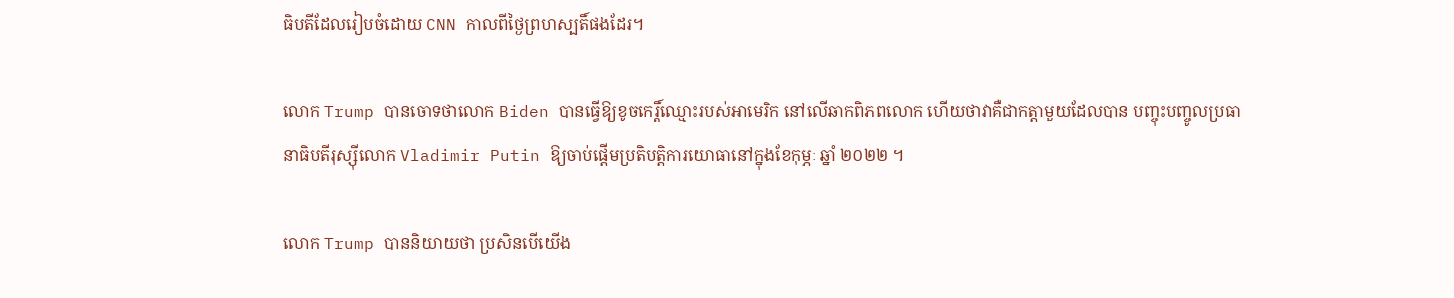ធិបតីដែលរៀបចំដោយ CNN កាលពីថ្ងៃព្រហស្បតិ៍ផងដែរ។

លោក Trump បានចោទថាលោក Biden បានធ្វើឱ្យខូចកេរ្តិ៍ឈ្មោះរបស់អាមេរិក នៅលើឆាកពិភពលោក ហើយថាវាគឺជាកត្តាមួយដែលបាន បញ្ចុះបញ្ចូលប្រធានាធិបតីរុស្ស៊ីលោក Vladimir Putin ឱ្យចាប់ផ្តើមប្រតិបត្តិការយោធានៅក្នុងខែកុម្ភៈ ឆ្នាំ ២០២២ ។

លោក Trump បាននិយាយថា ប្រសិនបើយើង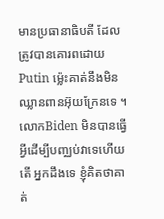មានប្រធានាធិបតី ដែលត្រូវបានគោរពដោយ Putin ម្ល៉េះគាត់នឹងមិនឈ្លានពានអ៊ុយក្រែនទេ ។លោកBiden មិនបានធ្វើអ្វីដើម្បីបញ្ឈប់វាទេហើយតើ អ្នកដឹងទេ ខ្ញុំគិតថាគាត់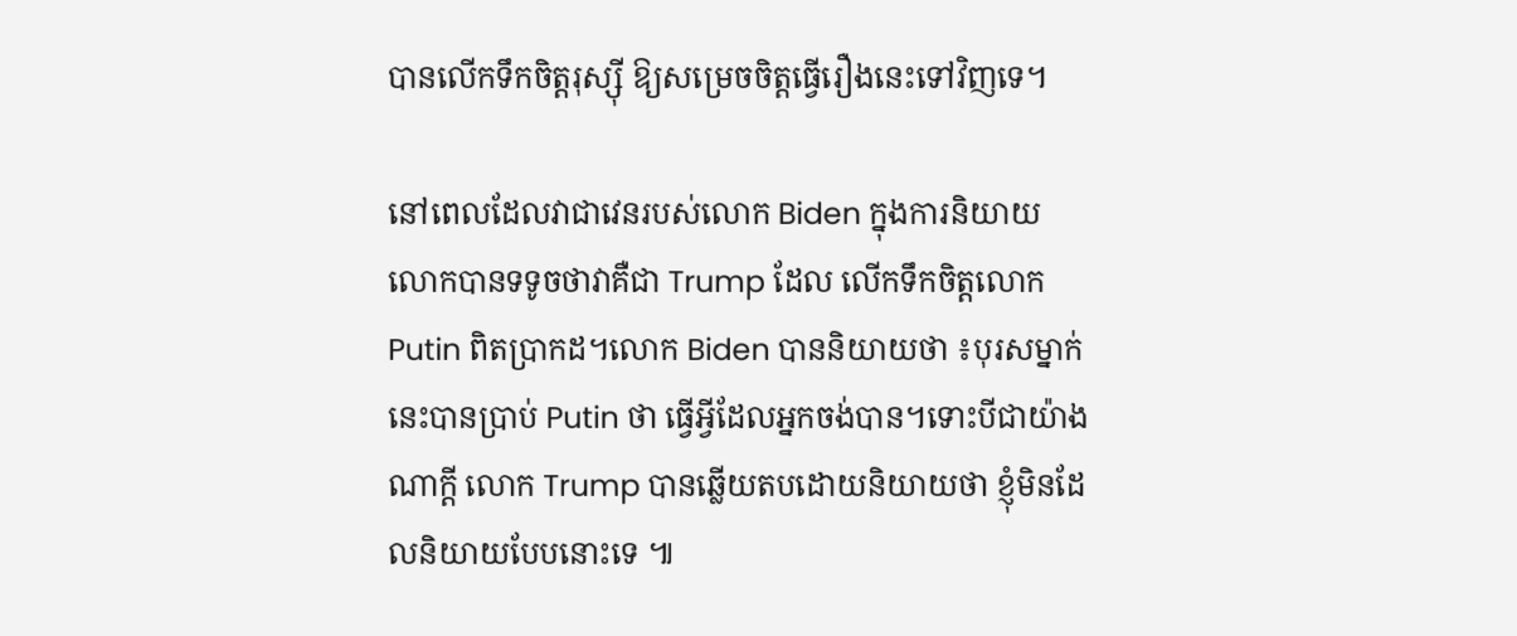បានលើកទឹកចិត្តរុស្ស៊ី ឱ្យសម្រេចចិត្តធ្វើរឿងនេះទៅវិញទេ។

នៅពេលដែលវាជាវេនរបស់លោក Biden ក្នុងការនិយាយ លោកបានទទូចថាវាគឺជា Trump ដែល លើកទឹកចិត្តលោក Putin ពិតប្រាកដ។លោក Biden បាននិយាយថា ៖បុរសម្នាក់នេះបានប្រាប់ Putin ថា ធ្វើអ្វីដែលអ្នកចង់បាន។ទោះបីជាយ៉ាងណាក្តី លោក Trump បានឆ្លើយតបដោយនិយាយថា ខ្ញុំមិនដែលនិយាយបែបនោះទេ ៕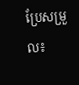ប្រែសម្រួល៖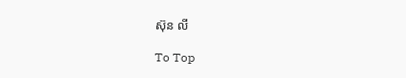ស៊ុន លី

To Top